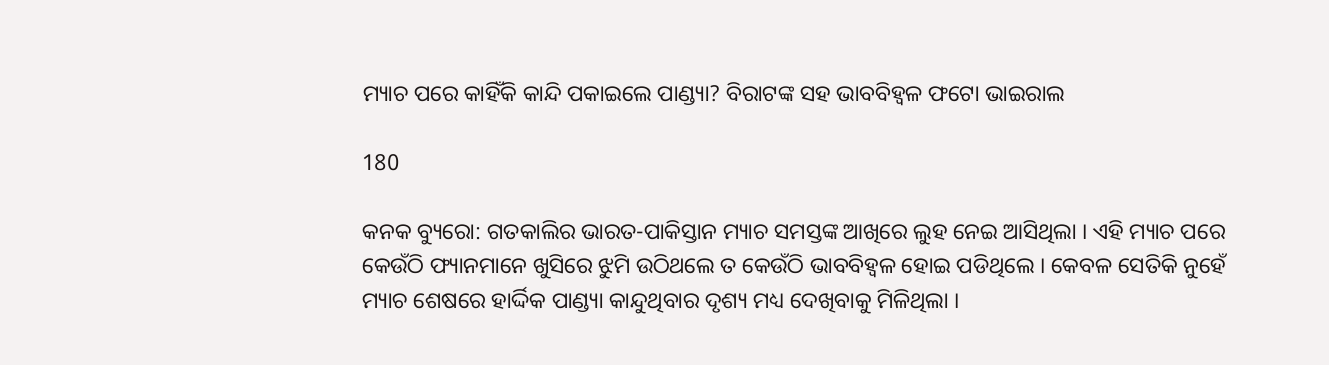ମ୍ୟାଚ ପରେ କାହିଁକି କାନ୍ଦି ପକାଇଲେ ପାଣ୍ଡ୍ୟା? ବିରାଟଙ୍କ ସହ ଭାବବିହ୍ୱଳ ଫଟୋ ଭାଇରାଲ

180

କନକ ବ୍ୟୁରୋ: ଗତକାଲିର ଭାରତ-ପାକିସ୍ତାନ ମ୍ୟାଚ ସମସ୍ତଙ୍କ ଆଖିରେ ଲୁହ ନେଇ ଆସିଥିଲା । ଏହି ମ୍ୟାଚ ପରେ କେଉଁଠି ଫ୍ୟାନମାନେ ଖୁସିରେ ଝୁମି ଉଠିଥଲେ ତ କେଉଁଠି ଭାବବିହ୍ୱଳ ହୋଇ ପଡିଥିଲେ । କେବଳ ସେତିକି ନୁହେଁ ମ୍ୟାଚ ଶେଷରେ ହାର୍ଦ୍ଦିକ ପାଣ୍ଡ୍ୟା କାନ୍ଦୁଥିବାର ଦୃଶ୍ୟ ମଧ୍ୟ ଦେଖିବାକୁ ମିଳିଥିଲା ।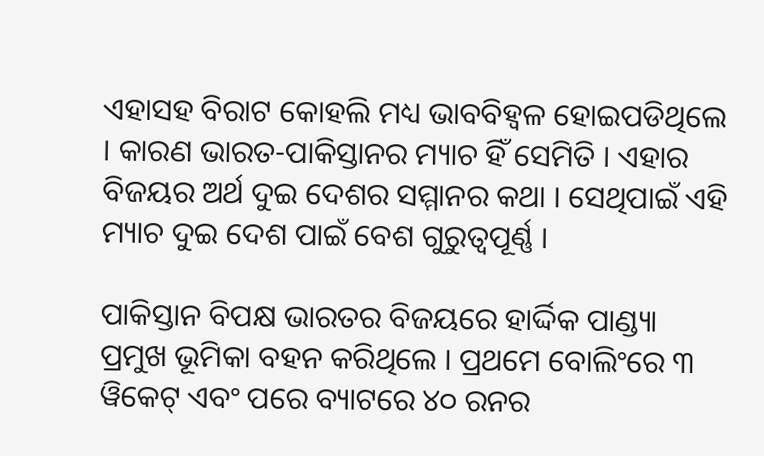ଏହାସହ ବିରାଟ କୋହଲି ମଧ୍ୟ ଭାବବିହ୍ୱଳ ହୋଇପଡିଥିଲେ । କାରଣ ଭାରତ-ପାକିସ୍ତାନର ମ୍ୟାଚ ହିଁ ସେମିତି । ଏହାର ବିଜୟର ଅର୍ଥ ଦୁଇ ଦେଶର ସମ୍ମାନର କଥା । ସେଥିପାଇଁ ଏହି ମ୍ୟାଚ ଦୁଇ ଦେଶ ପାଇଁ ବେଶ ଗୁରୁତ୍ୱପୂର୍ଣ୍ଣ ।

ପାକିସ୍ତାନ ବିପକ୍ଷ ଭାରତର ବିଜୟରେ ହାର୍ଦ୍ଦିକ ପାଣ୍ଡ୍ୟା ପ୍ରମୁଖ ଭୂମିକା ବହନ କରିଥିଲେ । ପ୍ରଥମେ ବୋଲିଂରେ ୩ ୱିକେଟ୍ ଏବଂ ପରେ ବ୍ୟାଟରେ ୪୦ ରନର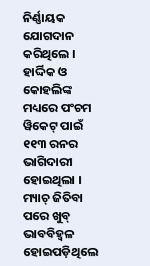ନିର୍ଣ୍ଣାୟକ ଯୋଗଦାନ କରିଥିଲେ । ହାର୍ଦ୍ଦିକ ଓ କୋହଲିଙ୍କ ମଧ୍ୟରେ ପଂଚମ ୱିକେଟ୍ ପାଇଁ ୧୧୩ ରନର ଭାଗିଦାରୀ ହୋଇଥିଲା । ମ୍ୟାଚ୍ ଜିତିବା ପରେ ଖୁବ୍ ଭାବବିହ୍ୱଳ ହୋଇପଡ଼ିଥିଲେ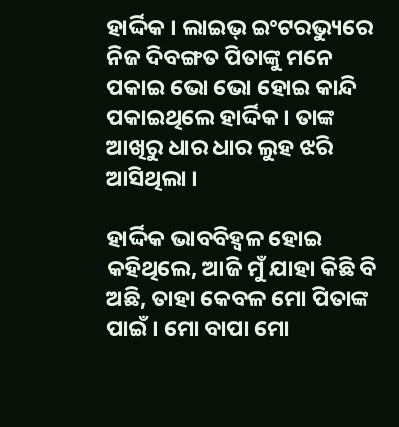ହାର୍ଦ୍ଦିକ । ଲାଇଭ୍ ଇଂଟରଭ୍ୟୁରେ ନିଜ ଦିବଙ୍ଗତ ପିତାଙ୍କୁ ମନେ ପକାଇ ଭୋ ଭୋ ହୋଇ କାନ୍ଦି ପକାଇଥିଲେ ହାର୍ଦ୍ଦିକ । ତାଙ୍କ ଆଖିରୁ ଧାର ଧାର ଲୁହ ଝରି ଆସିଥିଲା ।

ହାର୍ଦ୍ଦିକ ଭାବବିହ୍ୱଳ ହୋଇ କହିଥିଲେ, ଆଜି ମୁଁ ଯାହା କିଛି ବି ଅଛି, ତାହା କେବଳ ମୋ ପିତାଙ୍କ ପାଇଁ । ମୋ ବାପା ମୋ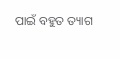ପାଇଁ ବହୁତ ତ୍ୟାଗ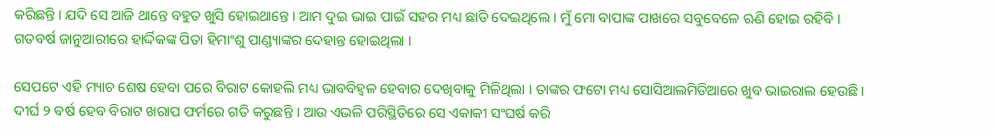କରିଛନ୍ତି । ଯଦି ସେ ଆଜି ଥାନ୍ତେ ବହୁତ ଖୁସି ହୋଇଥାନ୍ତେ । ଆମ ଦୁଇ ଭାଇ ପାଇଁ ସହର ମଧ୍ୟ ଛାଡି ଦେଇଥିଲେ । ମୁଁ ମୋ ବାପାଙ୍କ ପାଖରେ ସବୁବେଳେ ଋଣି ହୋଇ ରହିବି । ଗତବର୍ଷ ଜାନୁଆରୀରେ ହାର୍ଦ୍ଦିକଙ୍କ ପିତା ହିମାଂଶୁ ପାଣ୍ଡ୍ୟାଙ୍କର ଦେହାନ୍ତ ହୋଇଥିଲା ।

ସେପଟେ ଏହି ମ୍ୟାଚ ଶେଷ ହେବା ପରେ ବିରାଟ କୋହଲି ମଧ୍ୟ ଭାବବିହ୍ୱଳ ହେବାର ଦେଖିବାକୁ ମିଳିଥିଲା । ତାଙ୍କର ଫଟୋ ମଧ୍ୟ ସୋସିଆଲମିଡିଆରେ ଖୁବ ଭାଇରାଲ ହେଉଛି । ଦୀର୍ଘ ୨ ବର୍ଷ ହେବ ବିରାଟ ଖରାପ ଫର୍ମରେ ଗତି କରୁଛନ୍ତି । ଆଉ ଏଭଳି ପରିସ୍ଥିତିରେ ସେ ଏକାକୀ ସଂଘର୍ଷ କରି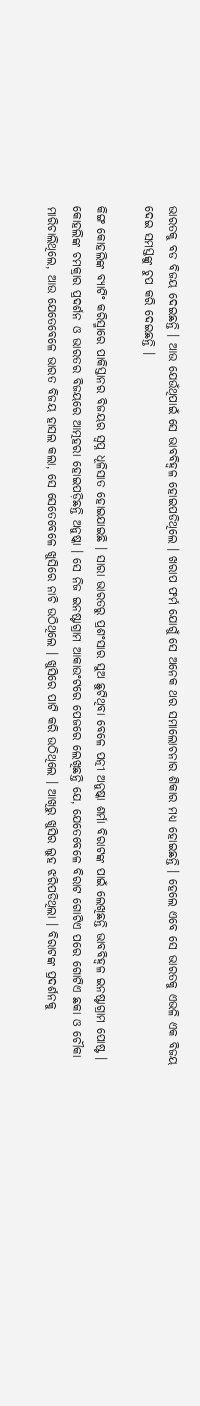ଭାରତକୁ ବଡ ବିଜୟ ଦେଇଛନ୍ତି । ଆଉ ଯେଉଁଥିପାଇଁ ସେ ଭାବବିହ୍ୱଳ ହୋଇପଡିଥିଲେ । ଖରାପ ଫର୍ମ ଯୋଗୁଁ ସେ ଅନେକ ଥର ସମାଲୋଚନାର ଶିକାର ମଧ୍ୟ ହୋଇଛନ୍ତି । ହେଲେ ଏବେ ସେ ଭାରତକୁ ଏଭଳି ଏକ ବିଜୟ ଦେଇ ସମସ୍ତଙ୍କୁ ଚୁପ କରି ଦେଇଛନ୍ତି ।

କିଙ୍ଗ କୋହଲିଙ୍କ ବ୍ୟାଟିଂ କରିସ୍ମାରେ ପାକିସ୍ତାନର ବିଜୟର ସ୍ୱପ୍ନ ଧୂଳିସାତ ହୋଇଯାଇଛି । ସାରା ଭାରତରୁ ପ୍ରଶଂସାର ସୁଅ ଛୁଟିଥିବା ବେଳେ ପତ୍ନୀ ଅନୁଷ୍କା ଶର୍ମା ବିରାଟଙ୍କ ପାଇଁ ଲେଖିଛନ୍ତି ଭାବବିହ୍ୱଳ ଇନଷ୍ଟାଗ୍ରାମ ପୋଷ୍ଟ । କୋହଲିଙ୍କ ଚମକ୍ରାର ପ୍ରଦର୍ଶନ ଓ ଭାରତର ବିଜୟରେ ଆତ୍ମହରା ହୋଇପଡ଼ିଛନ୍ତି ଅନୁଷ୍କା । ସେ ନିଜ ଇନଷ୍ଟାଗ୍ରାମ ଆକାଉଂଟରେ ପେଜରେ ଲେଖିଛନ୍ତି ଯେ, ଯେତେବେଳେ ବିରାଟ ଗୋଟିଏ ପରେ ଗୋଟିଏ ଛକା ଓ ଚୌକା ମାରିଚାଲିଥିଲେ, ଆଉ ଯେତେବେଳେ ଭାରତ ବିଜୟ ହାସଲ କଲା, ସେ ସେତେବେଳେ ଖୁସିରେ ନାଚି ଉଠିଥିଲେ । ଖୁସିରେ ପାଟି କରି ଉଠିଥିଲେ । ଆଖିରୁ ଖୁସିର ଲୁହ ଝରିପଡିଥିଲା । ବିରାଟଙ୍କ ପ୍ରଦର୍ଶନକୁ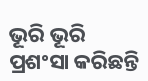ଭୂରି ଭୂରି ପ୍ରଶଂସା କରିଛନ୍ତି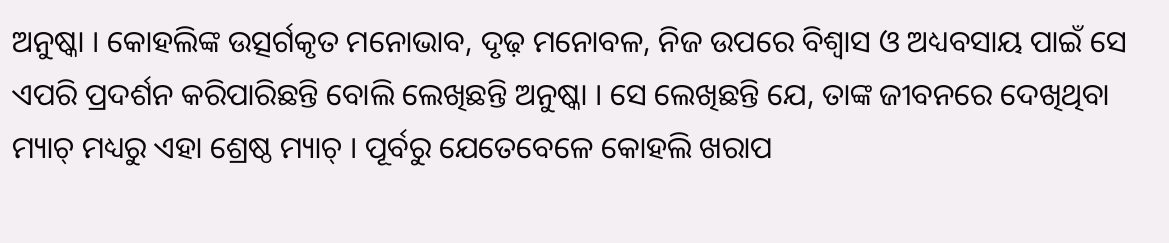ଅନୁଷ୍କା । କୋହଲିଙ୍କ ଉତ୍ସର୍ଗକୃତ ମନୋଭାବ, ଦୃଢ଼ ମନୋବଳ, ନିଜ ଉପରେ ବିଶ୍ୱାସ ଓ ଅଧ୍ୟବସାୟ ପାଇଁ ସେ ଏପରି ପ୍ରଦର୍ଶନ କରିପାରିଛନ୍ତି ବୋଲି ଲେଖିଛନ୍ତି ଅନୁଷ୍କା । ସେ ଲେଖିଛନ୍ତି ଯେ, ତାଙ୍କ ଜୀବନରେ ଦେଖିଥିବା ମ୍ୟାଚ୍ ମଧ୍ୟରୁ ଏହା ଶ୍ରେଷ୍ଠ ମ୍ୟାଚ୍ । ପୂର୍ବରୁ ଯେତେବେଳେ କୋହଲି ଖରାପ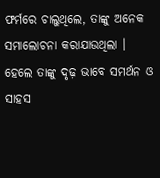ଫର୍ମରେ ଚାଲୁଥିଲେ, ତାଙ୍କୁ ଅନେକ ସମାଲୋଚନା କରାଯାଉଥିଲା । ହେଲେ ତାଙ୍କୁ ଦୃଢ଼ ଭାବେ ସମର୍ଥନ ଓ ସାହସ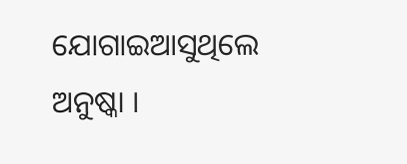ଯୋଗାଇଆସୁଥିଲେ ଅନୁଷ୍କା ।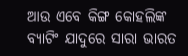ଆଉ ଏବେ କିଙ୍ଗ କୋହଲିଙ୍କ ବ୍ୟାଟିଂ ଯାଦୁରେ ସାରା ଭାରତ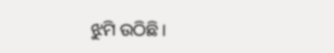ଝୁମି ଉଠିଛି ।